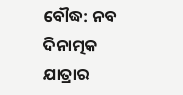ବୌଦ୍ଧ: ନବ ଦିନାତ୍ମକ ଯାତ୍ରାର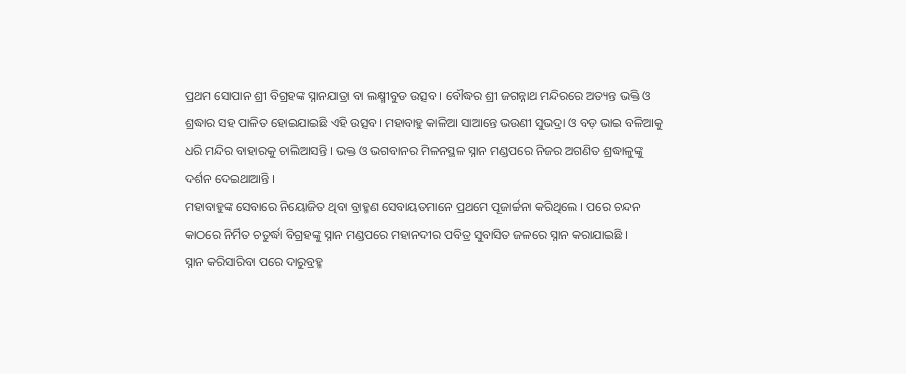ପ୍ରଥମ ସୋପାନ ଶ୍ରୀ ବିଗ୍ରହଙ୍କ ସ୍ନାନଯାତ୍ରା ବା ଲକ୍ଷ୍ମୀବୁଡ ଉତ୍ସବ । ବୌଦ୍ଧର ଶ୍ରୀ ଜଗନ୍ନାଥ ମନ୍ଦିରରେ ଅତ୍ୟନ୍ତ ଭକ୍ତି ଓ ଶ୍ରଦ୍ଧାର ସହ ପାଳିତ ହୋଇଯାଇଛି ଏହି ଉତ୍ସବ। ମହାବାହୁ କାଳିଆ ସାଆନ୍ତେ ଭଉଣୀ ସୁଭଦ୍ରା ଓ ବଡ଼ ଭାଇ ବଳିଆକୁ ଧରି ମନ୍ଦିର ବାହାରକୁ ଚାଲିଆସନ୍ତି । ଭକ୍ତ ଓ ଭଗବାନର ମିଳନସ୍ଥଳ ସ୍ନାନ ମଣ୍ଡପରେ ନିଜର ଅଗଣିତ ଶ୍ରଦ୍ଧାଳୁଙ୍କୁ ଦର୍ଶନ ଦେଇଥାଆନ୍ତି ।
ମହାବାହୁଙ୍କ ସେବାରେ ନିୟୋଜିତ ଥିବା ବ୍ରାହ୍ମଣ ସେବାୟତମାନେ ପ୍ରଥମେ ପୂଜାର୍ଚ୍ଚନା କରିଥିଲେ । ପରେ ଚନ୍ଦନ କାଠରେ ନିର୍ମିତ ଚତୁର୍ଦ୍ଧା ବିଗ୍ରହଙ୍କୁ ସ୍ନାନ ମଣ୍ଡପରେ ମହାନଦୀର ପବିତ୍ର ସୁବାସିତ ଜଳରେ ସ୍ନାନ କରାଯାଇଛି ।
ସ୍ନାନ କରିସାରିବା ପରେ ଦାରୁବ୍ରହ୍ମ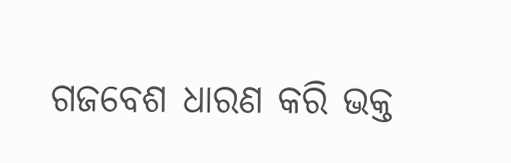ଗଜବେଶ ଧାରଣ କରି ଭକ୍ତ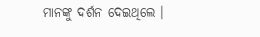ମାନଙ୍କୁ ଦର୍ଶନ ଦେଇଥିଲେ ।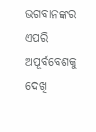ଭଗବାନଙ୍କର ଏପରି ଅପୂର୍ବବେଶକୁ ଦେଖି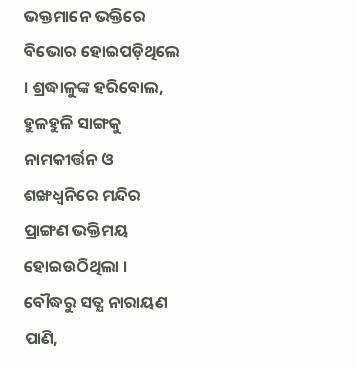ଭକ୍ତମାନେ ଭକ୍ତିରେ ବିଭୋର ହୋଇପଡ଼ିଥିଲେ । ଶ୍ରଦ୍ଧାଳୁଙ୍କ ହରିବୋଲ, ହୁଳହୁଳି ସାଙ୍ଗକୁ ନାମକୀର୍ତ୍ତନ ଓ ଶଙ୍ଖଧ୍ବନିରେ ମନ୍ଦିର ପ୍ରାଙ୍ଗଣ ଭକ୍ତିମୟ ହୋଇଉଠିଥିଲା ।
ବୌଦ୍ଧରୁ ସତ୍ଯ ନାରାୟଣ ପାଣି,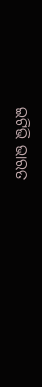ଇଟିଭି ଭାରତ